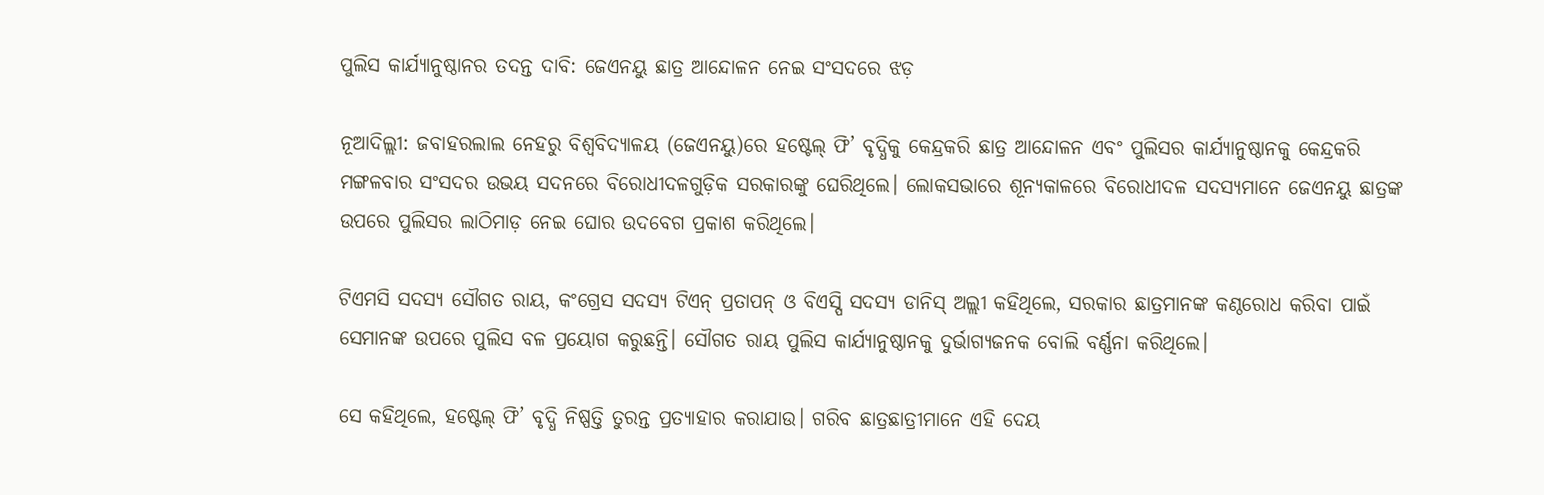ପୁଲିସ କାର୍ଯ୍ୟାନୁଷ୍ଠାନର ତଦନ୍ତ ଦାବି: ଜେଏନୟୁ ଛାତ୍ର ଆନ୍ଦୋଳନ ନେଇ ସଂସଦରେ ଝଡ଼

ନୂଆଦିଲ୍ଲୀ: ଜବାହରଲାଲ ନେହରୁ ବିଶ୍ୱବିଦ୍ୟାଳୟ (ଜେଏନୟୁ)ରେ ହଷ୍ଟେଲ୍ ଫି’ ବୃଦ୍ଧିକୁ କେନ୍ଦ୍ରକରି ଛାତ୍ର ଆନ୍ଦୋଳନ ଏବଂ ପୁଲିସର କାର୍ଯ୍ୟାନୁଷ୍ଠାନକୁ କେନ୍ଦ୍ରକରି ମଙ୍ଗଳବାର ସଂସଦର ଉଭୟ ସଦନରେ ବିରୋଧୀଦଳଗୁଡ଼ିକ ସରକାରଙ୍କୁ ଘେରିଥିଲେ। ଲୋକସଭାରେ ଶୂନ୍ୟକାଳରେ ବିରୋଧୀଦଳ ସଦସ୍ୟମାନେ ଜେଏନୟୁ ଛାତ୍ରଙ୍କ ଉପରେ ପୁଲିସର ଲାଠିମାଡ଼ ନେଇ ଘୋର ଉଦବେଗ ପ୍ରକାଶ କରିଥିଲେ।

ଟିଏମସି ସଦସ୍ୟ ସୌଗତ ରାୟ, କଂଗ୍ରେସ ସଦସ୍ୟ ଟିଏନ୍ ପ୍ରତାପନ୍ ଓ ବିଏସ୍ପି ସଦସ୍ୟ ଡାନିସ୍ ଅଲ୍ଲୀ କହିଥିଲେ, ସରକାର ଛାତ୍ରମାନଙ୍କ କଣ୍ଠରୋଧ କରିବା ପାଇଁ ସେମାନଙ୍କ ଉପରେ ପୁଲିସ ବଳ ପ୍ରୟୋଗ କରୁଛନ୍ତି। ସୌଗତ ରାୟ ପୁଲିସ କାର୍ଯ୍ୟାନୁଷ୍ଠାନକୁ ଦୁର୍ଭାଗ୍ୟଜନକ ବୋଲି ବର୍ଣ୍ଣନା କରିଥିଲେ।

ସେ କହିଥିଲେ, ହଷ୍ଟେଲ୍ ଫି’ ବୃଦ୍ଧି ନିଷ୍ପତ୍ତି ତୁରନ୍ତ ପ୍ରତ୍ୟାହାର କରାଯାଉ। ଗରିବ ଛାତ୍ରଛାତ୍ରୀମାନେ ଏହି ଦେୟ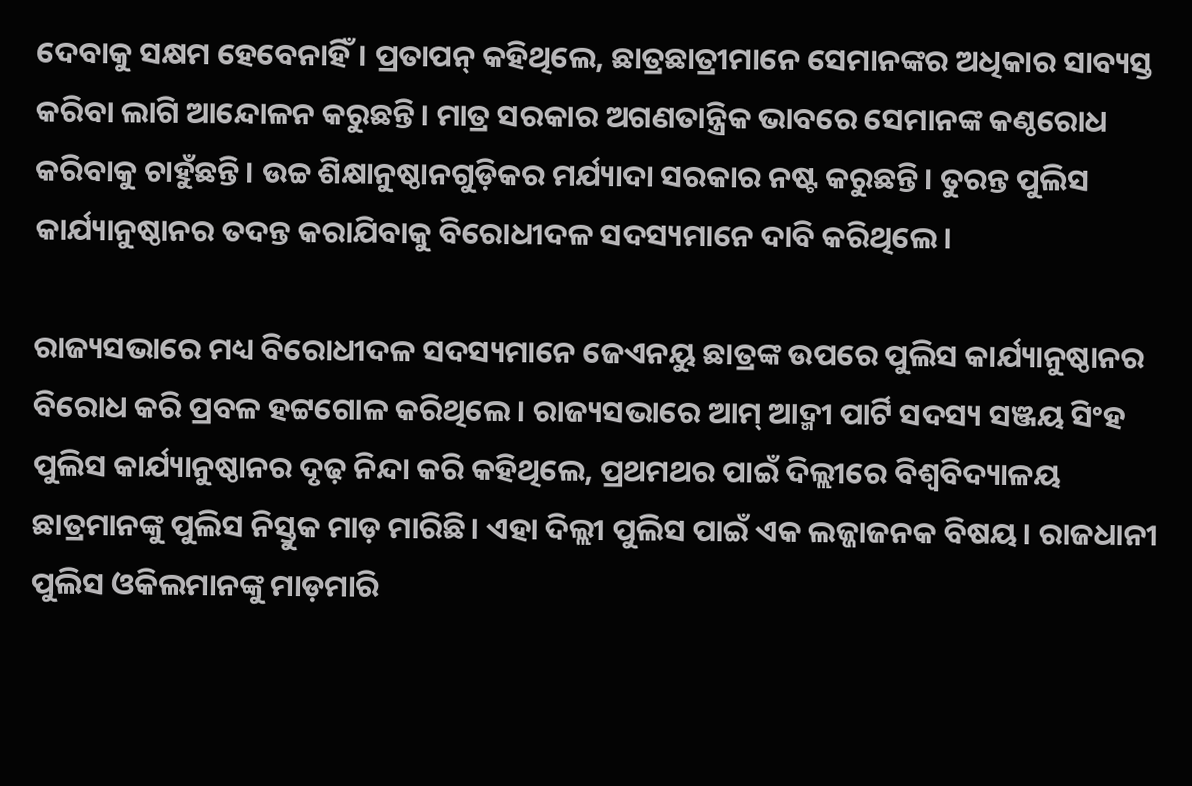ଦେବାକୁ ସକ୍ଷମ ହେବେନାହିଁ। ପ୍ରତାପନ୍ କହିଥିଲେ, ଛାତ୍ରଛାତ୍ରୀମାନେ ସେମାନଙ୍କର ଅଧିକାର ସାବ୍ୟସ୍ତ କରିବା ଲାଗି ଆନ୍ଦୋଳନ କରୁଛନ୍ତି। ମାତ୍ର ସରକାର ଅଗଣତାନ୍ତ୍ରିକ ଭାବରେ ସେମାନଙ୍କ କଣ୍ଠରୋଧ କରିବାକୁ ଚାହୁଁଛନ୍ତି। ଉଚ୍ଚ ଶିକ୍ଷାନୁଷ୍ଠାନଗୁଡ଼ିକର ମର୍ଯ୍ୟାଦା ସରକାର ନଷ୍ଟ କରୁଛନ୍ତି। ତୁରନ୍ତ ପୁଲିସ କାର୍ଯ୍ୟାନୁଷ୍ଠାନର ତଦନ୍ତ କରାଯିବାକୁ ବିରୋଧୀଦଳ ସଦସ୍ୟମାନେ ଦାବି କରିଥିଲେ।

ରାଜ୍ୟସଭାରେ ମଧ୍ୟ ବିରୋଧୀଦଳ ସଦସ୍ୟମାନେ ଜେଏନୟୁ ଛାତ୍ରଙ୍କ ଉପରେ ପୁଲିସ କାର୍ଯ୍ୟାନୁଷ୍ଠାନର ବିରୋଧ କରି ପ୍ରବଳ ହଟ୍ଟଗୋଳ କରିଥିଲେ। ରାଜ୍ୟସଭାରେ ଆମ୍ ଆଦ୍ମୀ ପାର୍ଟି ସଦସ୍ୟ ସଞ୍ଜୟ ସିଂହ ପୁଲିସ କାର୍ଯ୍ୟାନୁଷ୍ଠାନର ଦୃଢ଼ ନିନ୍ଦା କରି କହିଥିଲେ, ପ୍ରଥମଥର ପାଇଁ ଦିଲ୍ଲୀରେ ବିଶ୍ୱବିଦ୍ୟାଳୟ ଛାତ୍ରମାନଙ୍କୁ ପୁଲିସ ନିସ୍ତୁକ ମାଡ଼ ମାରିଛି। ଏହା ଦିଲ୍ଲୀ ପୁଲିସ ପାଇଁ ଏକ ଲଜ୍ଜାଜନକ ବିଷୟ। ରାଜଧାନୀ ପୁଲିସ ଓକିଲମାନଙ୍କୁ ମାଡ଼ମାରି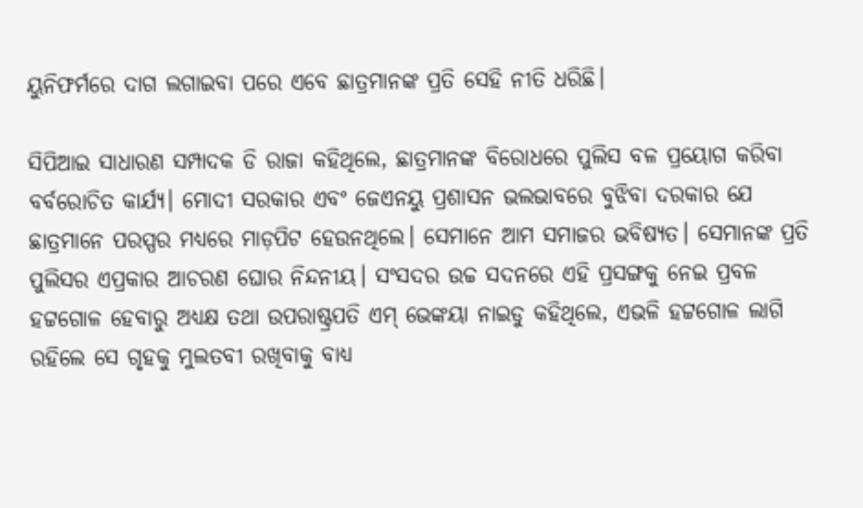ୟୁନିଫର୍ମରେ ଦାଗ ଲଗାଇବା ପରେ ଏବେ ଛାତ୍ରମାନଙ୍କ ପ୍ରତି ସେହି ନୀତି ଧରିଛି।

ସିପିଆଇ ସାଧାରଣ ସମ୍ପାଦକ ଡି ରାଜା କହିଥିଲେ, ଛାତ୍ରମାନଙ୍କ ବିରୋଧରେ ପୁଲିସ ବଳ ପ୍ରୟୋଗ କରିବା ବର୍ବରୋଚିତ କାର୍ଯ୍ୟ। ମୋଦୀ ସରକାର ଏବଂ ଜେଏନୟୁ ପ୍ରଶାସନ ଭଲଭାବରେ ବୁଝିବା ଦରକାର ଯେ ଛାତ୍ରମାନେ ପରସ୍ପର ମଧ୍ୟରେ ମାଡ଼ପିଟ ହେଉନଥିଲେ। ସେମାନେ ଆମ ସମାଜର ଭବିଷ୍ୟତ। ସେମାନଙ୍କ ପ୍ରତି ପୁଲିସର ଏପ୍ରକାର ଆଚରଣ ଘୋର ନିନ୍ଦନୀୟ। ସଂସଦର ଉଚ୍ଚ ସଦନରେ ଏହି ପ୍ରସଙ୍ଗକୁ ନେଇ ପ୍ରବଳ ହଟ୍ଟଗୋଳ ହେବାରୁ ଅଧ୍ୟକ୍ଷ ତଥା ଉପରାଷ୍ଟ୍ରପତି ଏମ୍ ଭେଙ୍କୟା ନାଇଡୁ କହିଥିଲେ, ଏଭଳି ହଟ୍ଟଗୋଳ ଲାଗି ରହିଲେ ସେ ଗୃହକୁ ମୁଲତବୀ ରଖିବାକୁ ବାଧ୍ୟ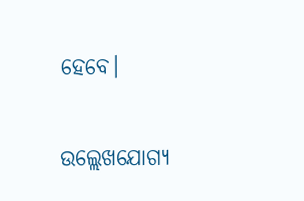ହେବେ।

ଉଲ୍ଲେଖଯୋଗ୍ୟ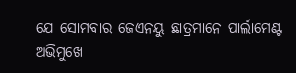ଯେ ସୋମବାର ଜେଏନୟୁ ଛାତ୍ରମାନେ ପାର୍ଲାମେଣ୍ଟ ଅଭିମୁଖେ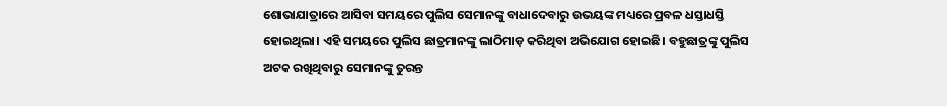ଶୋଭାଯାତ୍ରାରେ ଆସିବା ସମୟରେ ପୁଲିସ ସେମାନଙ୍କୁ ବାଧାଦେବାରୁ ଉଭୟଙ୍କ ମଧ୍ୟରେ ପ୍ରବଳ ଧସ୍ତାଧସ୍ତି ହୋଇଥିଲା। ଏହି ସମୟରେ ପୁଲିସ ଛାତ୍ରମାନଙ୍କୁ ଲାଠିମାଡ଼ କରିଥିବା ଅଭିଯୋଗ ହୋଇଛି। ବହୁଛାତ୍ରଙ୍କୁ ପୁଲିସ ଅଟକ ରଖିଥିବାରୁ ସେମାନଙ୍କୁ ତୁରନ୍ତ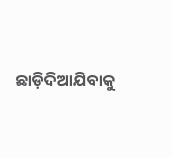ଛାଡ଼ିଦିଆଯିବାକୁ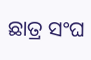ଛାତ୍ର ସଂଘ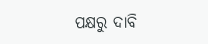ପକ୍ଷରୁ ଦାବି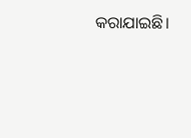କରାଯାଇଛି।